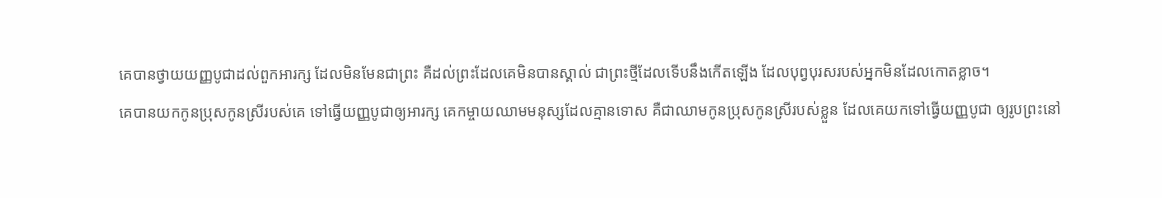គេបានថ្វាយយញ្ញបូជាដល់ពួកអារក្ស ដែលមិនមែនជាព្រះ គឺដល់ព្រះដែលគេមិនបានស្គាល់ ជាព្រះថ្មីដែលទើបនឹងកើតឡើង ដែលបុព្វបុរសរបស់អ្នកមិនដែលកោតខ្លាច។
គេបានយកកូនប្រុសកូនស្រីរបស់គេ ទៅធ្វើយញ្ញបូជាឲ្យអារក្ស គេកម្ចាយឈាមមនុស្សដែលគ្មានទោស គឺជាឈាមកូនប្រុសកូនស្រីរបស់ខ្លួន ដែលគេយកទៅធ្វើយញ្ញបូជា ឲ្យរូបព្រះនៅ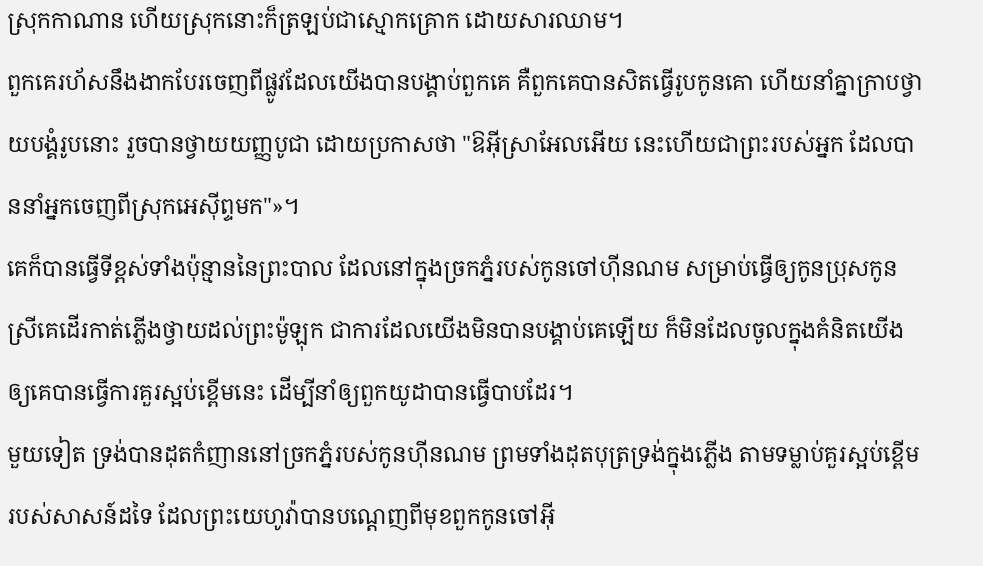ស្រុកកាណាន ហើយស្រុកនោះក៏ត្រឡប់ជាស្មោកគ្រោក ដោយសារឈាម។
ពួកគេរហ័សនឹងងាកបែរចេញពីផ្លូវដែលយើងបានបង្គាប់ពួកគេ គឺពួកគេបានសិតធ្វើរូបកូនគោ ហើយនាំគ្នាក្រាបថ្វាយបង្គំរូបនោះ រួចបានថ្វាយយញ្ញបូជា ដោយប្រកាសថា "ឱអ៊ីស្រាអែលអើយ នេះហើយជាព្រះរបស់អ្នក ដែលបាននាំអ្នកចេញពីស្រុកអេស៊ីព្ទមក"»។
គេក៏បានធ្វើទីខ្ពស់ទាំងប៉ុន្មាននៃព្រះបាល ដែលនៅក្នុងច្រកភ្នំរបស់កូនចៅហ៊ីនណម សម្រាប់ធ្វើឲ្យកូនប្រុសកូនស្រីគេដើរកាត់ភ្លើងថ្វាយដល់ព្រះម៉ូឡុក ជាការដែលយើងមិនបានបង្គាប់គេឡើយ ក៏មិនដែលចូលក្នុងគំនិតយើង ឲ្យគេបានធ្វើការគួរស្អប់ខ្ពើមនេះ ដើម្បីនាំឲ្យពួកយូដាបានធ្វើបាបដែរ។
មួយទៀត ទ្រង់បានដុតកំញាននៅច្រកភ្នំរបស់កូនហ៊ីនណម ព្រមទាំងដុតបុត្រទ្រង់ក្នុងភ្លើង តាមទម្លាប់គួរស្អប់ខ្ពើមរបស់សាសន៍ដទៃ ដែលព្រះយេហូវ៉ាបានបណ្តេញពីមុខពួកកូនចៅអ៊ី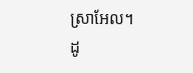ស្រាអែល។
ដូ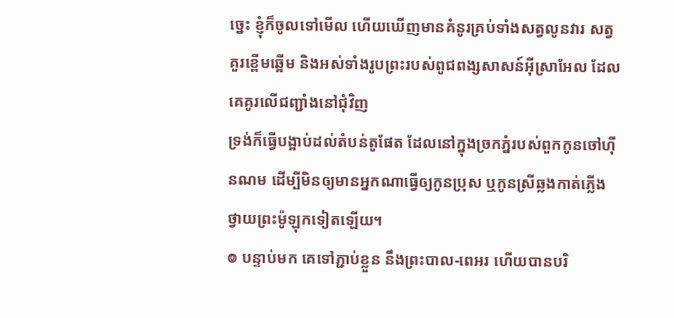ច្នេះ ខ្ញុំក៏ចូលទៅមើល ហើយឃើញមានគំនូរគ្រប់ទាំងសត្វលូនវារ សត្វគួរខ្ពើមឆ្អើម និងអស់ទាំងរូបព្រះរបស់ពូជពង្សសាសន៍អ៊ីស្រាអែល ដែលគេគូរលើជញ្ជាំងនៅជុំវិញ
ទ្រង់ក៏ធ្វើបង្អាប់ដល់តំបន់តូផែត ដែលនៅក្នុងច្រកភ្នំរបស់ពួកកូនចៅហ៊ីនណម ដើម្បីមិនឲ្យមានអ្នកណាធ្វើឲ្យកូនប្រុស ឬកូនស្រីឆ្លងកាត់ភ្លើងថ្វាយព្រះម៉ូឡុកទៀតឡើយ។
៙ បន្ទាប់មក គេទៅភ្ជាប់ខ្លួន នឹងព្រះបាល-ពេអរ ហើយបានបរិ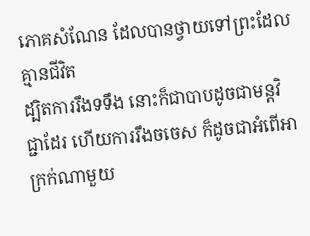ភោគសំណែន ដែលបានថ្វាយទៅព្រះដែលគ្មានជីវិត
ដ្បិតការរឹងទទឹង នោះក៏ជាបាបដូចជាមន្តវិជ្ជាដែរ ហើយការរឹងចចេស ក៏ដូចជាអំពើអាក្រក់ណាមួយ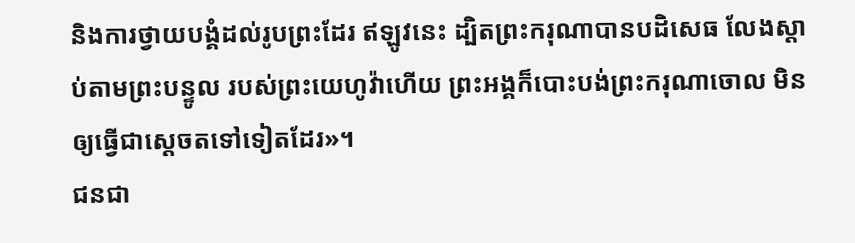និងការថ្វាយបង្គំដល់រូបព្រះដែរ ឥឡូវនេះ ដ្បិតព្រះករុណាបានបដិសេធ លែងស្តាប់តាមព្រះបន្ទូល របស់ព្រះយេហូវ៉ាហើយ ព្រះអង្គក៏បោះបង់ព្រះករុណាចោល មិនឲ្យធ្វើជាស្តេចតទៅទៀតដែរ»។
ជនជា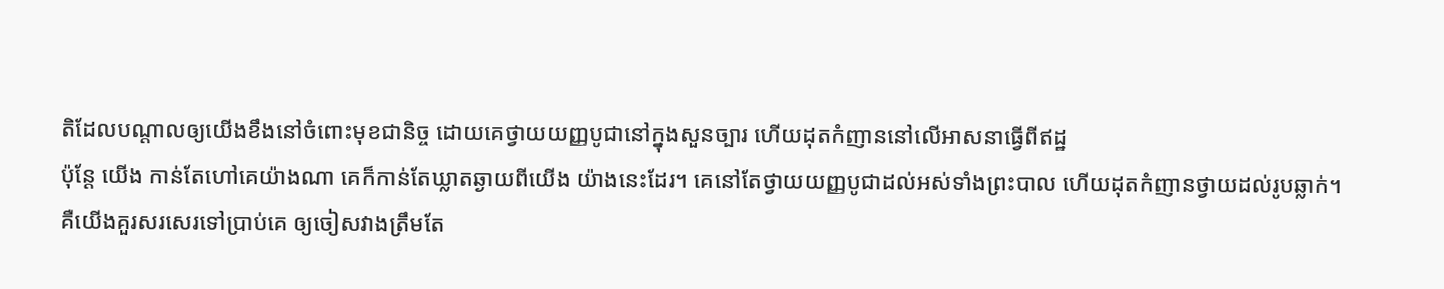តិដែលបណ្ដាលឲ្យយើងខឹងនៅចំពោះមុខជានិច្ច ដោយគេថ្វាយយញ្ញបូជានៅក្នុងសួនច្បារ ហើយដុតកំញាននៅលើអាសនាធ្វើពីឥដ្ឋ
ប៉ុន្ដែ យើង កាន់តែហៅគេយ៉ាងណា គេក៏កាន់តែឃ្លាតឆ្ងាយពីយើង យ៉ាងនេះដែរ។ គេនៅតែថ្វាយយញ្ញបូជាដល់អស់ទាំងព្រះបាល ហើយដុតកំញានថ្វាយដល់រូបឆ្លាក់។
គឺយើងគួរសរសេរទៅប្រាប់គេ ឲ្យចៀសវាងត្រឹមតែ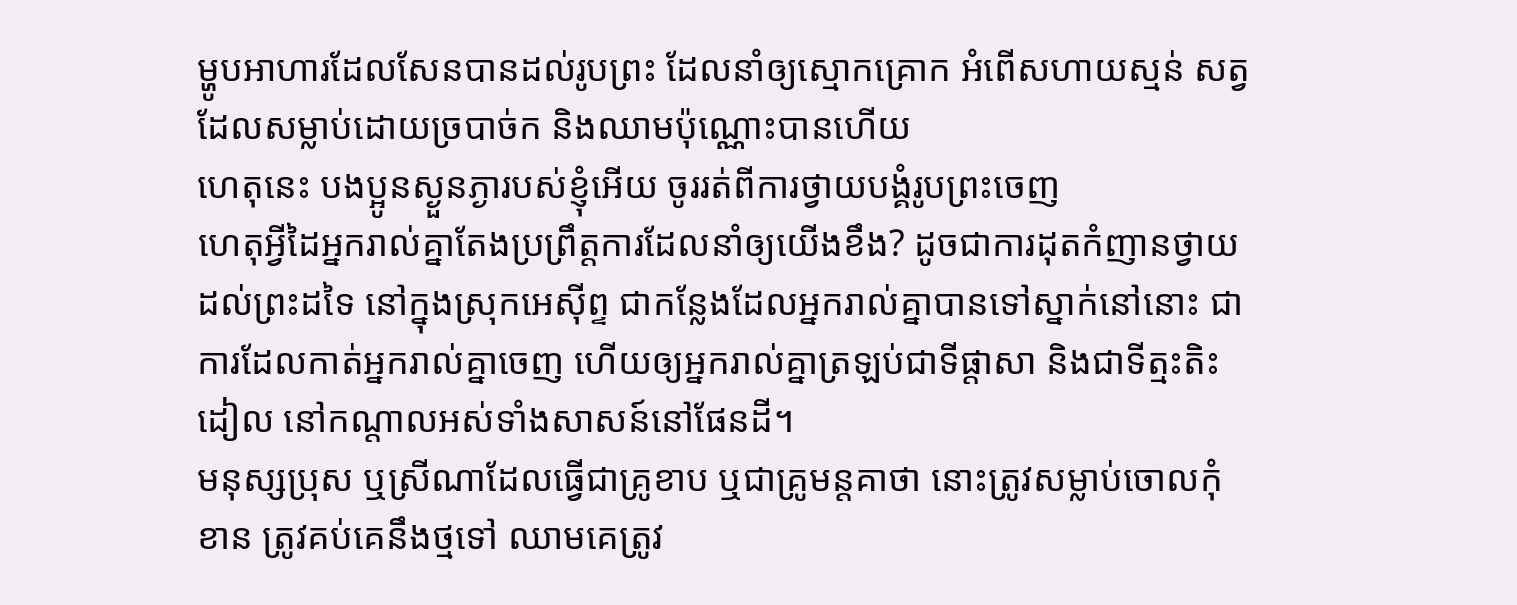ម្ហូបអាហារដែលសែនបានដល់រូបព្រះ ដែលនាំឲ្យស្មោកគ្រោក អំពើសហាយស្មន់ សត្វដែលសម្លាប់ដោយច្របាច់ក និងឈាមប៉ុណ្ណោះបានហើយ
ហេតុនេះ បងប្អូនស្ងួនភ្ងារបស់ខ្ញុំអើយ ចូររត់ពីការថ្វាយបង្គំរូបព្រះចេញ
ហេតុអ្វីដៃអ្នករាល់គ្នាតែងប្រព្រឹត្តការដែលនាំឲ្យយើងខឹង? ដូចជាការដុតកំញានថ្វាយដល់ព្រះដទៃ នៅក្នុងស្រុកអេស៊ីព្ទ ជាកន្លែងដែលអ្នករាល់គ្នាបានទៅស្នាក់នៅនោះ ជាការដែលកាត់អ្នករាល់គ្នាចេញ ហើយឲ្យអ្នករាល់គ្នាត្រឡប់ជាទីផ្ដាសា និងជាទីត្មះតិះដៀល នៅកណ្ដាលអស់ទាំងសាសន៍នៅផែនដី។
មនុស្សប្រុស ឬស្រីណាដែលធ្វើជាគ្រូខាប ឬជាគ្រូមន្តគាថា នោះត្រូវសម្លាប់ចោលកុំខាន ត្រូវគប់គេនឹងថ្មទៅ ឈាមគេត្រូវ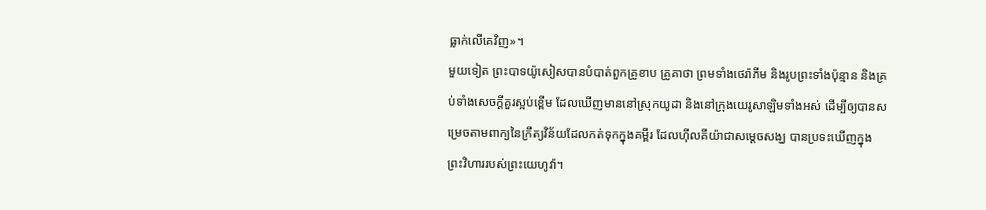ធ្លាក់លើគេវិញ»។
មួយទៀត ព្រះបាទយ៉ូសៀសបានបំបាត់ពួកគ្រូខាប គ្រូគាថា ព្រមទាំងថេរ៉ាភីម និងរូបព្រះទាំងប៉ុន្មាន និងគ្រប់ទាំងសេចក្ដីគួរស្អប់ខ្ពើម ដែលឃើញមាននៅស្រុកយូដា និងនៅក្រុងយេរូសាឡិមទាំងអស់ ដើម្បីឲ្យបានសម្រេចតាមពាក្យនៃក្រឹត្យវិន័យដែលកត់ទុកក្នុងគម្ពីរ ដែលហ៊ីលគីយ៉ាជាសម្ដេចសង្ឃ បានប្រទះឃើញក្នុងព្រះវិហាររបស់ព្រះយេហូវ៉ា។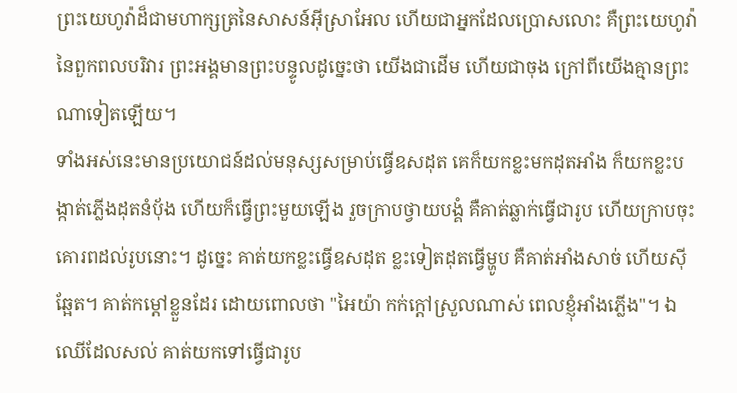ព្រះយេហូវ៉ាដ៏ជាមហាក្សត្រនៃសាសន៍អ៊ីស្រាអែល ហើយជាអ្នកដែលប្រោសលោះ គឺព្រះយេហូវ៉ានៃពួកពលបរិវារ ព្រះអង្គមានព្រះបន្ទូលដូច្នេះថា យើងជាដើម ហើយជាចុង ក្រៅពីយើងគ្មានព្រះណាទៀតឡើយ។
ទាំងអស់នេះមានប្រយោជន៍ដល់មនុស្សសម្រាប់ធ្វើឧសដុត គេក៏យកខ្លះមកដុតអាំង ក៏យកខ្លះបង្កាត់ភ្លើងដុតនំបុ័ង ហើយក៏ធ្វើព្រះមួយឡើង រួចក្រាបថ្វាយបង្គំ គឺគាត់ឆ្លាក់ធ្វើជារូប ហើយក្រាបចុះគោរពដល់រូបនោះ។ ដូច្នេះ គាត់យកខ្លះធ្វើឧសដុត ខ្លះទៀតដុតធ្វើម្ហូប គឺគាត់អាំងសាច់ ហើយស៊ីឆ្អែត។ គាត់កម្ដៅខ្លួនដែរ ដោយពោលថា "អៃយ៉ា កក់ក្តៅស្រួលណាស់ ពេលខ្ញុំអាំងភ្លើង"។ ឯឈើដែលសល់ គាត់យកទៅធ្វើជារូប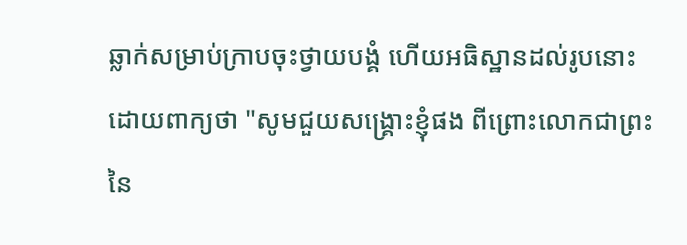ឆ្លាក់សម្រាប់ក្រាបចុះថ្វាយបង្គំ ហើយអធិស្ឋានដល់រូបនោះ ដោយពាក្យថា "សូមជួយសង្គ្រោះខ្ញុំផង ពីព្រោះលោកជាព្រះនៃ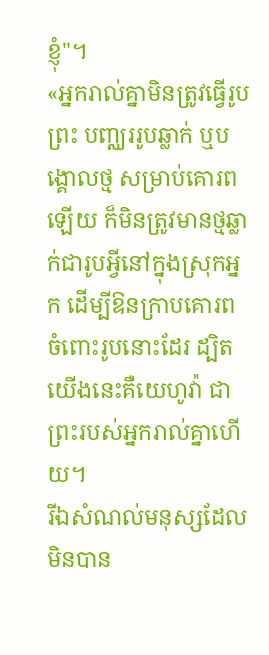ខ្ញុំ"។
«អ្នករាល់គ្នាមិនត្រូវធ្វើរូបព្រះ បញ្ឈររូបឆ្លាក់ ឬបង្គោលថ្ម សម្រាប់គោរពឡើយ ក៏មិនត្រូវមានថ្មឆ្លាក់ជារូបអ្វីនៅក្នុងស្រុកអ្នក ដើម្បីឱនក្រាបគោរពចំពោះរូបនោះដែរ ដ្បិតយើងនេះគឺយេហូវ៉ា ជាព្រះរបស់អ្នករាល់គ្នាហើយ។
រីឯសំណល់មនុស្សដែលមិនបាន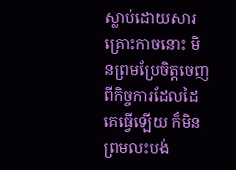ស្លាប់ដោយសារគ្រោះកាចនោះ មិនព្រមប្រែចិត្តចេញពីកិច្ចការដែលដៃគេធ្វើឡើយ ក៏មិនព្រមលះបង់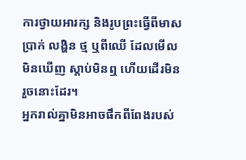ការថ្វាយអារក្ស និងរូបព្រះធ្វើពីមាស ប្រាក់ លង្ហិន ថ្ម ឬពីឈើ ដែលមើលមិនឃើញ ស្តាប់មិនឮ ហើយដើរមិនរួចនោះដែរ។
អ្នករាល់គ្នាមិនអាចផឹកពីពែងរបស់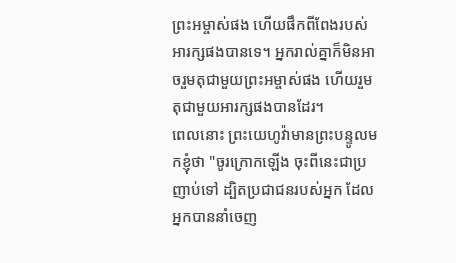ព្រះអម្ចាស់ផង ហើយផឹកពីពែងរបស់អារក្សផងបានទេ។ អ្នករាល់គ្នាក៏មិនអាចរួមតុជាមួយព្រះអម្ចាស់ផង ហើយរួមតុជាមួយអារក្សផងបានដែរ។
ពេលនោះ ព្រះយេហូវ៉ាមានព្រះបន្ទូលមកខ្ញុំថា "ចូរក្រោកឡើង ចុះពីនេះជាប្រញាប់ទៅ ដ្បិតប្រជាជនរបស់អ្នក ដែលអ្នកបាននាំចេញ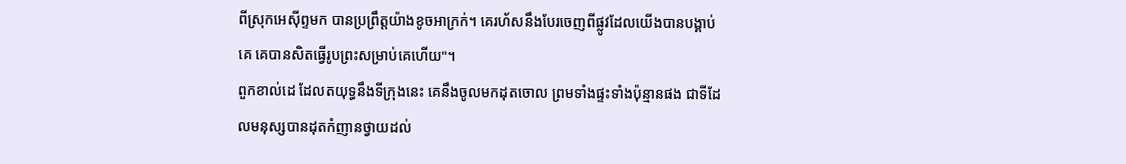ពីស្រុកអេស៊ីព្ទមក បានប្រព្រឹត្តយ៉ាងខូចអាក្រក់។ គេរហ័សនឹងបែរចេញពីផ្លូវដែលយើងបានបង្គាប់គេ គេបានសិតធ្វើរូបព្រះសម្រាប់គេហើយ"។
ពួកខាល់ដេ ដែលតយុទ្ធនឹងទីក្រុងនេះ គេនឹងចូលមកដុតចោល ព្រមទាំងផ្ទះទាំងប៉ុន្មានផង ជាទីដែលមនុស្សបានដុតកំញានថ្វាយដល់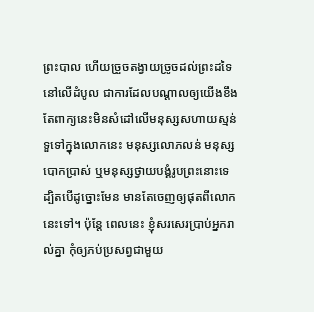ព្រះបាល ហើយច្រួចតង្វាយច្រូចដល់ព្រះដទៃនៅលើដំបូល ជាការដែលបណ្ដាលឲ្យយើងខឹង
តែពាក្យនេះមិនសំដៅលើមនុស្សសហាយស្មន់ទួទៅក្នុងលោកនេះ មនុស្សលោភលន់ មនុស្សបោកប្រាស់ ឬមនុស្សថ្វាយបង្គំរូបព្រះនោះទេ ដ្បិតបើដូច្នោះមែន មានតែចេញឲ្យផុតពីលោកនេះទៅ។ ប៉ុន្តែ ពេលនេះ ខ្ញុំសរសេរប្រាប់អ្នករាល់គ្នា កុំឲ្យភប់ប្រសព្វជាមួយ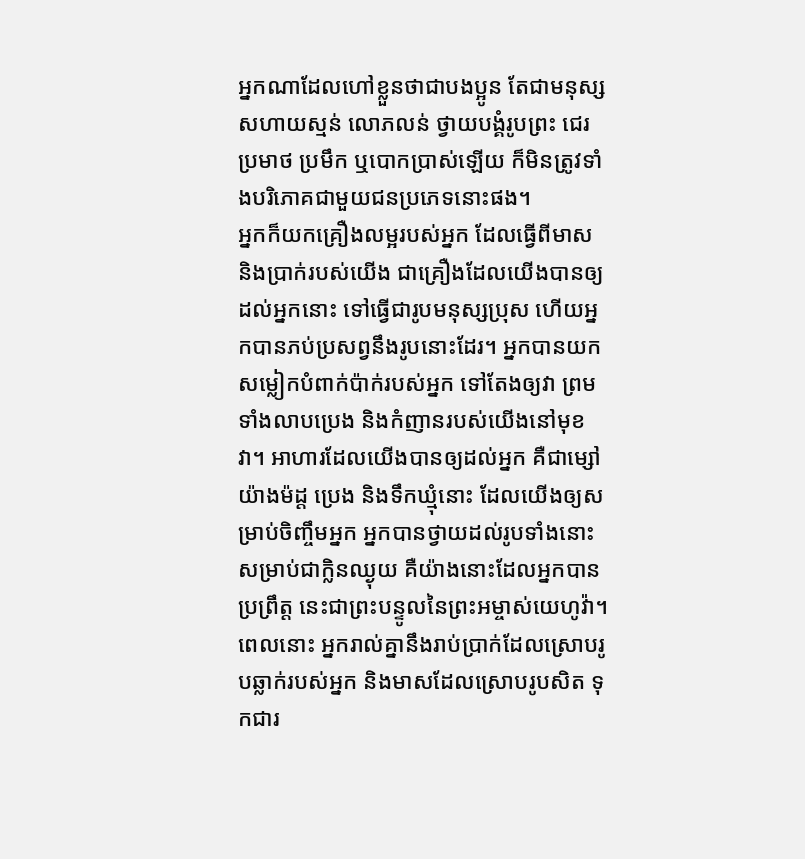អ្នកណាដែលហៅខ្លួនថាជាបងប្អូន តែជាមនុស្សសហាយស្មន់ លោភលន់ ថ្វាយបង្គំរូបព្រះ ជេរប្រមាថ ប្រមឹក ឬបោកបា្រស់ឡើយ ក៏មិនត្រូវទាំងបរិភោគជាមួយជនប្រភេទនោះផង។
អ្នកក៏យកគ្រឿងលម្អរបស់អ្នក ដែលធ្វើពីមាស និងប្រាក់របស់យើង ជាគ្រឿងដែលយើងបានឲ្យដល់អ្នកនោះ ទៅធ្វើជារូបមនុស្សប្រុស ហើយអ្នកបានភប់ប្រសព្វនឹងរូបនោះដែរ។ អ្នកបានយកសម្លៀកបំពាក់ប៉ាក់របស់អ្នក ទៅតែងឲ្យវា ព្រមទាំងលាបប្រេង និងកំញានរបស់យើងនៅមុខវា។ អាហារដែលយើងបានឲ្យដល់អ្នក គឺជាម្សៅយ៉ាងម៉ដ្ត ប្រេង និងទឹកឃ្មុំនោះ ដែលយើងឲ្យសម្រាប់ចិញ្ចឹមអ្នក អ្នកបានថ្វាយដល់រូបទាំងនោះ សម្រាប់ជាក្លិនឈ្ងុយ គឺយ៉ាងនោះដែលអ្នកបានប្រព្រឹត្ត នេះជាព្រះបន្ទូលនៃព្រះអម្ចាស់យេហូវ៉ា។
ពេលនោះ អ្នករាល់គ្នានឹងរាប់ប្រាក់ដែលស្រោបរូបឆ្លាក់របស់អ្នក និងមាសដែលស្រោបរូបសិត ទុកជារ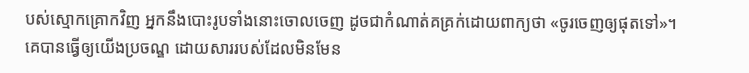បស់ស្មោកគ្រោកវិញ អ្នកនឹងបោះរូបទាំងនោះចោលចេញ ដូចជាកំណាត់គគ្រក់ដោយពាក្យថា «ចូរចេញឲ្យផុតទៅ»។
គេបានធ្វើឲ្យយើងប្រចណ្ឌ ដោយសាររបស់ដែលមិនមែន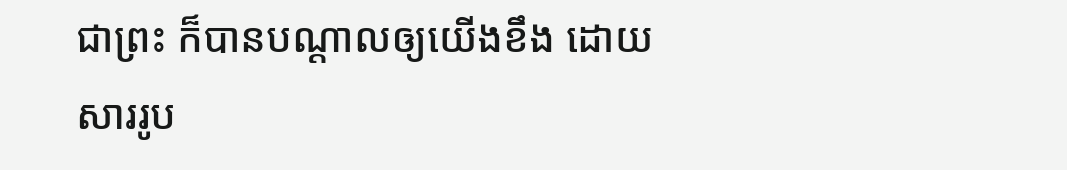ជាព្រះ ក៏បានបណ្ដាលឲ្យយើងខឹង ដោយសាររូប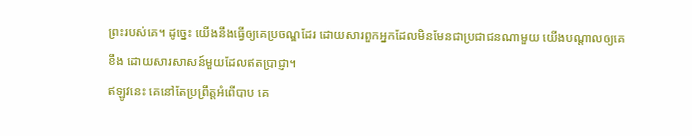ព្រះរបស់គេ។ ដូច្នេះ យើងនឹងធ្វើឲ្យគេប្រចណ្ឌដែរ ដោយសារពួកអ្នកដែលមិនមែនជាប្រជាជនណាមួយ យើងបណ្ដាលឲ្យគេខឹង ដោយសារសាសន៍មួយដែលឥតប្រាជ្ញា។
ឥឡូវនេះ គេនៅតែប្រព្រឹត្តអំពើបាប គេ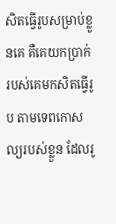សិតធ្វើរូបសម្រាប់ខ្លួនគេ គឺគេយកប្រាក់របស់គេមកសិតធ្វើរូប តាមទេពកោសល្យរបស់ខ្លួន ដែលរូ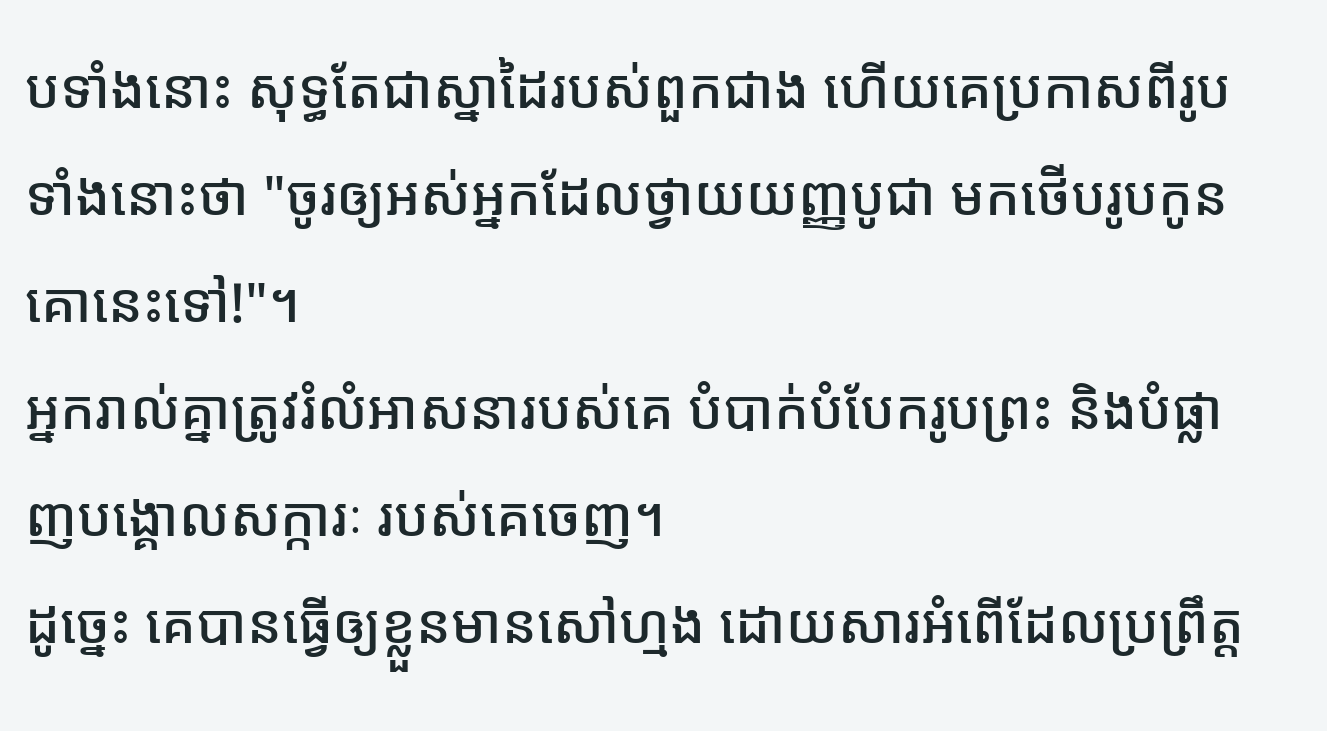បទាំងនោះ សុទ្ធតែជាស្នាដៃរបស់ពួកជាង ហើយគេប្រកាសពីរូបទាំងនោះថា "ចូរឲ្យអស់អ្នកដែលថ្វាយយញ្ញបូជា មកថើបរូបកូនគោនេះទៅ!"។
អ្នករាល់គ្នាត្រូវរំលំអាសនារបស់គេ បំបាក់បំបែករូបព្រះ និងបំផ្លាញបង្គោលសក្ការៈ របស់គេចេញ។
ដូច្នេះ គេបានធ្វើឲ្យខ្លួនមានសៅហ្មង ដោយសារអំពើដែលប្រព្រឹត្ត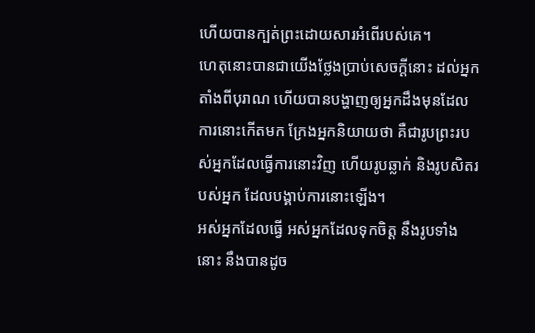ហើយបានក្បត់ព្រះដោយសារអំពើរបស់គេ។
ហេតុនោះបានជាយើងថ្លែងប្រាប់សេចក្ដីនោះ ដល់អ្នកតាំងពីបុរាណ ហើយបានបង្ហាញឲ្យអ្នកដឹងមុនដែលការនោះកើតមក ក្រែងអ្នកនិយាយថា គឺជារូបព្រះរបស់អ្នកដែលធ្វើការនោះវិញ ហើយរូបឆ្លាក់ និងរូបសិតរបស់អ្នក ដែលបង្គាប់ការនោះឡើង។
អស់អ្នកដែលធ្វើ អស់អ្នកដែលទុកចិត្ត នឹងរូបទាំងនោះ នឹងបានដូច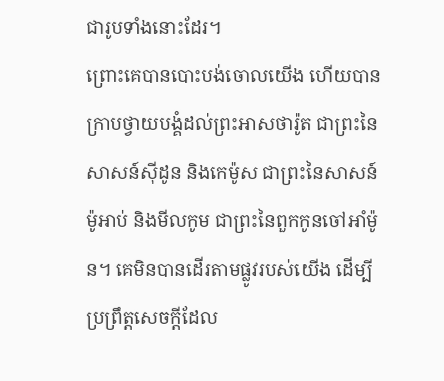ជារូបទាំងនោះដែរ។
ព្រោះគេបានបោះបង់ចោលយើង ហើយបានក្រាបថ្វាយបង្គំដល់ព្រះអាសថារ៉ូត ជាព្រះនៃសាសន៍ស៊ីដូន និងកេម៉ូស ជាព្រះនៃសាសន៍ម៉ូអាប់ និងមីលកូម ជាព្រះនៃពួកកូនចៅអាំម៉ូន។ គេមិនបានដើរតាមផ្លូវរបស់យើង ដើម្បីប្រព្រឹត្តសេចក្ដីដែល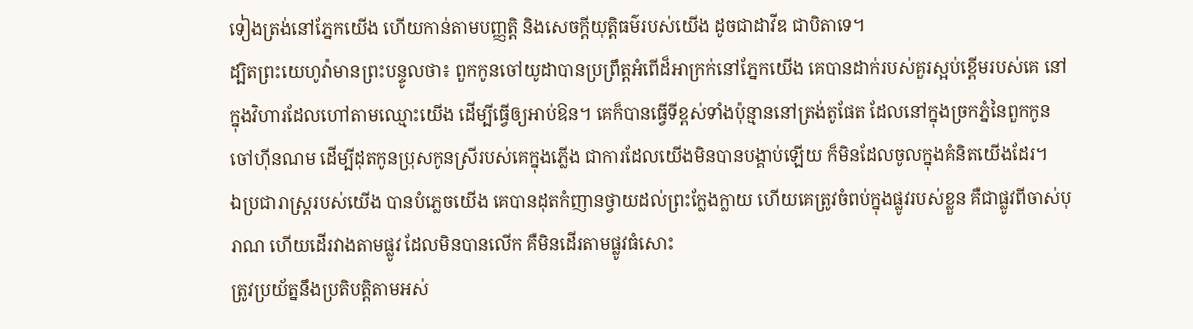ទៀងត្រង់នៅភ្នែកយើង ហើយកាន់តាមបញ្ញត្តិ និងសេចក្ដីយុត្តិធម៌របស់យើង ដូចជាដាវីឌ ជាបិតាទេ។
ដ្បិតព្រះយេហូវ៉ាមានព្រះបន្ទូលថា៖ ពួកកូនចៅយូដាបានប្រព្រឹត្តអំពើដ៏អាក្រក់នៅភ្នែកយើង គេបានដាក់របស់គួរស្អប់ខ្ពើមរបស់គេ នៅក្នុងវិហារដែលហៅតាមឈ្មោះយើង ដើម្បីធ្វើឲ្យអាប់ឱន។ គេក៏បានធ្វើទីខ្ពស់ទាំងប៉ុន្មាននៅត្រង់តូផែត ដែលនៅក្នុងច្រកភ្នំនៃពួកកូនចៅហ៊ីនណម ដើម្បីដុតកូនប្រុសកូនស្រីរបស់គេក្នុងភ្លើង ជាការដែលយើងមិនបានបង្គាប់ឡើយ ក៏មិនដែលចូលក្នុងគំនិតយើងដែរ។
ឯប្រជារាស្ត្ររបស់យើង បានបំភ្លេចយើង គេបានដុតកំញានថ្វាយដល់ព្រះក្លែងក្លាយ ហើយគេត្រូវចំពប់ក្នុងផ្លូវរបស់ខ្លួន គឺជាផ្លូវពីចាស់បុរាណ ហើយដើរវាងតាមផ្លូវ ដែលមិនបានលើក គឺមិនដើរតាមផ្លូវធំសោះ
ត្រូវប្រយ័ត្ននឹងប្រតិបត្តិតាមអស់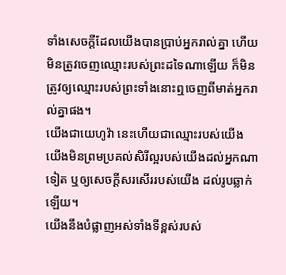ទាំងសេចក្ដីដែលយើងបានប្រាប់អ្នករាល់គ្នា ហើយមិនត្រូវចេញឈ្មោះរបស់ព្រះដទៃណាឡើយ ក៏មិនត្រូវឲ្យឈ្មោះរបស់ព្រះទាំងនោះឮចេញពីមាត់អ្នករាល់គ្នាផង។
យើងជាយេហូវ៉ា នេះហើយជាឈ្មោះរបស់យើង យើងមិនព្រមប្រគល់សិរីល្អរបស់យើងដល់អ្នកណាទៀត ឬឲ្យសេចក្ដីសរសើររបស់យើង ដល់រូបឆ្លាក់ឡើយ។
យើងនឹងបំផ្លាញអស់ទាំងទីខ្ពស់របស់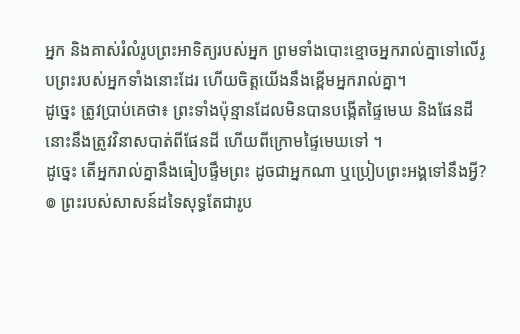អ្នក និងគាស់រំលំរូបព្រះអាទិត្យរបស់អ្នក ព្រមទាំងបោះខ្មោចអ្នករាល់គ្នាទៅលើរូបព្រះរបស់អ្នកទាំងនោះដែរ ហើយចិត្តយើងនឹងខ្ពើមអ្នករាល់គ្នា។
ដូច្នេះ ត្រូវប្រាប់គេថា៖ ព្រះទាំងប៉ុន្មានដែលមិនបានបង្កើតផ្ទៃមេឃ និងផែនដី នោះនឹងត្រូវវិនាសបាត់ពីផែនដី ហើយពីក្រោមផ្ទៃមេឃទៅ ។
ដូច្នេះ តើអ្នករាល់គ្នានឹងធៀបផ្ទឹមព្រះ ដូចជាអ្នកណា ឬប្រៀបព្រះអង្គទៅនឹងអ្វី?
៙ ព្រះរបស់សាសន៍ដទៃសុទ្ធតែជារូប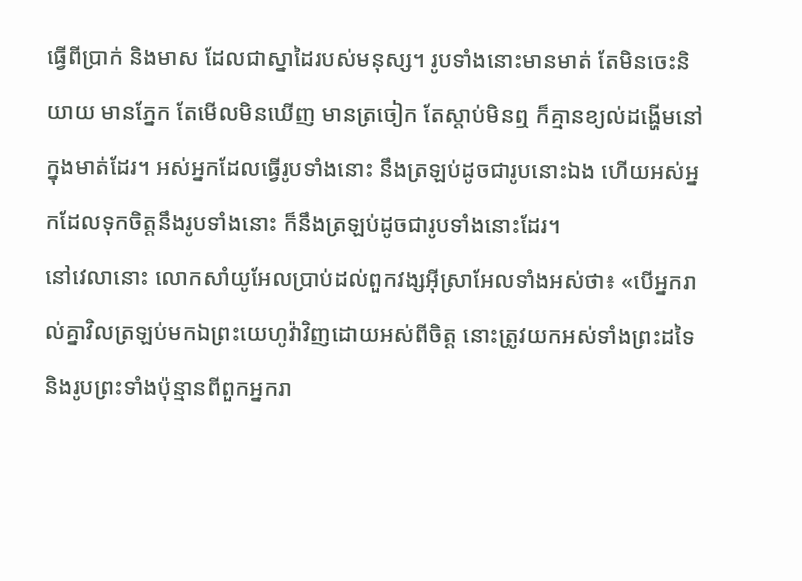ធ្វើពីប្រាក់ និងមាស ដែលជាស្នាដៃរបស់មនុស្ស។ រូបទាំងនោះមានមាត់ តែមិនចេះនិយាយ មានភ្នែក តែមើលមិនឃើញ មានត្រចៀក តែស្តាប់មិនឮ ក៏គ្មានខ្យល់ដង្ហើមនៅក្នុងមាត់ដែរ។ អស់អ្នកដែលធ្វើរូបទាំងនោះ នឹងត្រឡប់ដូចជារូបនោះឯង ហើយអស់អ្នកដែលទុកចិត្តនឹងរូបទាំងនោះ ក៏នឹងត្រឡប់ដូចជារូបទាំងនោះដែរ។
នៅវេលានោះ លោកសាំយូអែលប្រាប់ដល់ពួកវង្សអ៊ីស្រាអែលទាំងអស់ថា៖ «បើអ្នករាល់គ្នាវិលត្រឡប់មកឯព្រះយេហូវ៉ាវិញដោយអស់ពីចិត្ត នោះត្រូវយកអស់ទាំងព្រះដទៃ និងរូបព្រះទាំងប៉ុន្មានពីពួកអ្នករា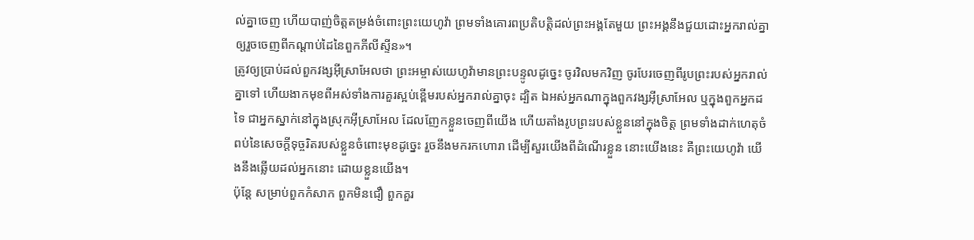ល់គ្នាចេញ ហើយបាញ់ចិត្តតម្រង់ចំពោះព្រះយេហូវ៉ា ព្រមទាំងគោរពប្រតិបត្តិដល់ព្រះអង្គតែមួយ ព្រះអង្គនឹងជួយដោះអ្នករាល់គ្នា ឲ្យរួចចេញពីកណ្ដាប់ដៃនៃពួកភីលីស្ទីន»។
ត្រូវឲ្យប្រាប់ដល់ពួកវង្សអ៊ីស្រាអែលថា ព្រះអម្ចាស់យេហូវ៉ាមានព្រះបន្ទូលដូច្នេះ ចូរវិលមកវិញ ចូរបែរចេញពីរូបព្រះរបស់អ្នករាល់គ្នាទៅ ហើយងាកមុខពីអស់ទាំងការគួរស្អប់ខ្ពើមរបស់អ្នករាល់គ្នាចុះ ដ្បិត ឯអស់អ្នកណាក្នុងពួកវង្សអ៊ីស្រាអែល ឬក្នុងពួកអ្នកដទៃ ជាអ្នកស្នាក់នៅក្នុងស្រុកអ៊ីស្រាអែល ដែលញែកខ្លួនចេញពីយើង ហើយតាំងរូបព្រះរបស់ខ្លួននៅក្នុងចិត្ត ព្រមទាំងដាក់ហេតុចំពប់នៃសេចក្ដីទុច្ចរិតរបស់ខ្លួនចំពោះមុខដូចេ្នះ រួចនឹងមករកហោរា ដើម្បីសួរយើងពីដំណើរខ្លួន នោះយើងនេះ គឺព្រះយេហូវ៉ា យើងនឹងឆ្លើយដល់អ្នកនោះ ដោយខ្លួនយើង។
ប៉ុន្តែ សម្រាប់ពួកកំសាក ពួកមិនជឿ ពួកគួរ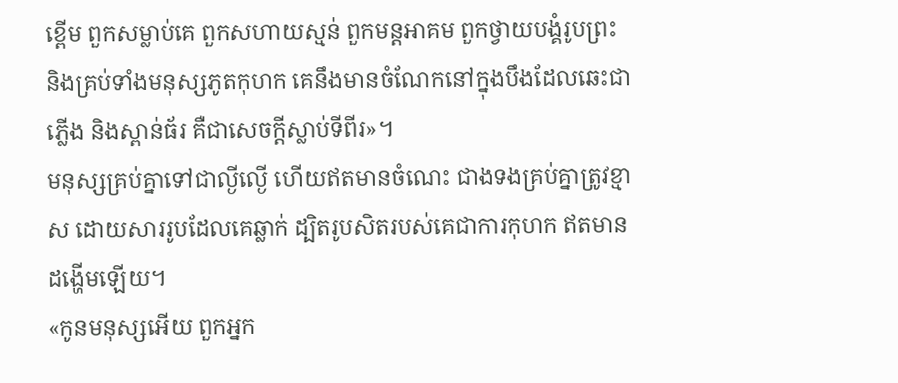ខ្ពើម ពួកសម្លាប់គេ ពួកសហាយស្មន់ ពួកមន្តអាគម ពួកថ្វាយបង្គំរូបព្រះ និងគ្រប់ទាំងមនុស្សភូតកុហក គេនឹងមានចំណែកនៅក្នុងបឹងដែលឆេះជាភ្លើង និងស្ពាន់ធ័រ គឺជាសេចក្ដីស្លាប់ទីពីរ»។
មនុស្សគ្រប់គ្នាទៅជាល្ងីល្ងើ ហើយឥតមានចំណេះ ជាងទងគ្រប់គ្នាត្រូវខ្មាស ដោយសាររូបដែលគេឆ្លាក់ ដ្បិតរូបសិតរបស់គេជាការកុហក ឥតមានដង្ហើមឡើយ។
«កូនមនុស្សអើយ ពួកអ្នក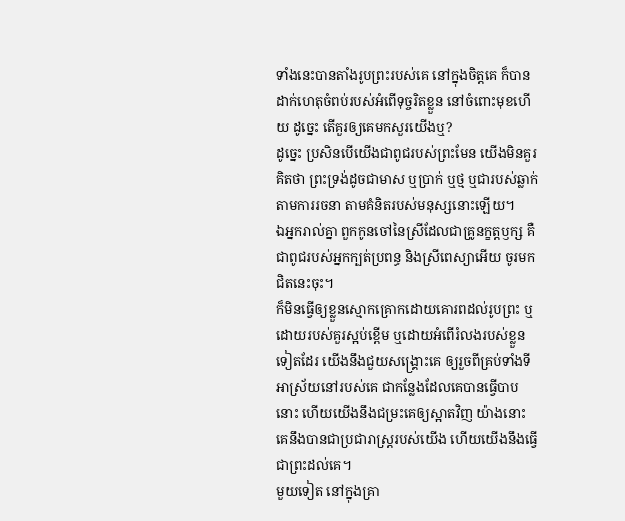ទាំងនេះបានតាំងរូបព្រះរបស់គេ នៅក្នុងចិត្តគេ ក៏បានដាក់ហេតុចំពប់របស់អំពើទុច្ចរិតខ្លួន នៅចំពោះមុខហើយ ដូច្នេះ តើគួរឲ្យគេមកសួរយើងឬ?
ដូច្នេះ ប្រសិនបើយើងជាពូជរបស់ព្រះមែន យើងមិនគួរគិតថា ព្រះទ្រង់ដូចជាមាស ឬប្រាក់ ឬថ្ម ឬជារបស់ឆ្លាក់ តាមការរចនា តាមគំនិតរបស់មនុស្សនោះឡើយ។
ឯអ្នករាល់គ្នា ពួកកូនចៅនៃស្រីដែលជាគ្រូនក្ខត្តឫក្ស គឺជាពូជរបស់អ្នកក្បត់ប្រពន្ធ និងស្រីពេស្យាអើយ ចូរមកជិតនេះចុះ។
ក៏មិនធ្វើឲ្យខ្លួនស្មោកគ្រោកដោយគោរពដល់រូបព្រះ ឬដោយរបស់គួរស្អប់ខ្ពើម ឬដោយអំពើរំលងរបស់ខ្លួនទៀតដែរ យើងនឹងជួយសង្គ្រោះគេ ឲ្យរួចពីគ្រប់ទាំងទីអាស្រ័យនៅរបស់គេ ជាកន្លែងដែលគេបានធ្វើបាបនោះ ហើយយើងនឹងជម្រះគេឲ្យស្អាតវិញ យ៉ាងនោះ គេនឹងបានជាប្រជារាស្ត្ររបស់យើង ហើយយើងនឹងធ្វើជាព្រះដល់គេ។
មួយទៀត នៅក្នុងគ្រា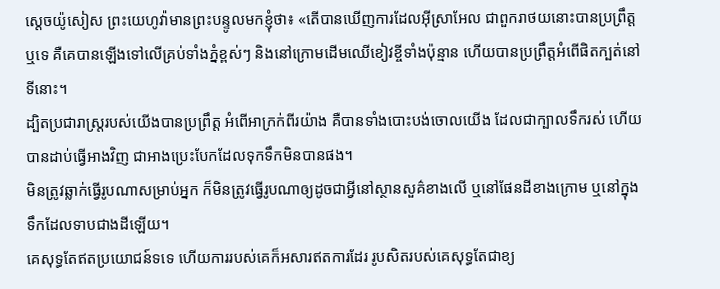ស្តេចយ៉ូសៀស ព្រះយេហូវ៉ាមានព្រះបន្ទូលមកខ្ញុំថា៖ «តើបានឃើញការដែលអ៊ីស្រាអែល ជាពួករាថយនោះបានប្រព្រឹត្តឬទេ គឺគេបានឡើងទៅលើគ្រប់ទាំងភ្នំខ្ពស់ៗ និងនៅក្រោមដើមឈើខៀវខ្ចីទាំងប៉ុន្មាន ហើយបានប្រព្រឹត្តអំពើផិតក្បត់នៅទីនោះ។
ដ្បិតប្រជារាស្ត្ររបស់យើងបានប្រព្រឹត្ត អំពើអាក្រក់ពីរយ៉ាង គឺបានទាំងបោះបង់ចោលយើង ដែលជាក្បាលទឹករស់ ហើយបានដាប់ធ្វើអាងវិញ ជាអាងប្រេះបែកដែលទុកទឹកមិនបានផង។
មិនត្រូវឆ្លាក់ធ្វើរូបណាសម្រាប់អ្នក ក៏មិនត្រូវធ្វើរូបណាឲ្យដូចជាអ្វីនៅស្ថានសួគ៌ខាងលើ ឬនៅផែនដីខាងក្រោម ឬនៅក្នុងទឹកដែលទាបជាងដីឡើយ។
គេសុទ្ធតែឥតប្រយោជន៍ទទេ ហើយការរបស់គេក៏អសារឥតការដែរ រូបសិតរបស់គេសុទ្ធតែជាខ្យ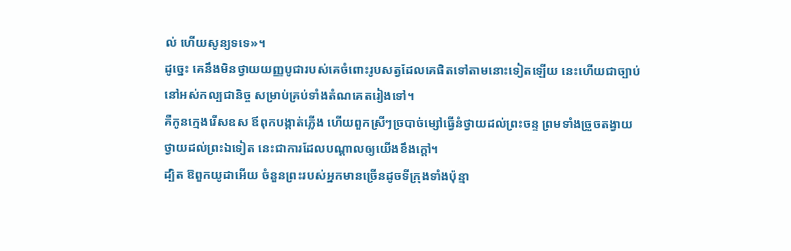ល់ ហើយសូន្យទទេ»។
ដូច្នេះ គេនឹងមិនថ្វាយយញ្ញបូជារបស់គេចំពោះរូបសត្វដែលគេផិតទៅតាមនោះទៀតឡើយ នេះហើយជាច្បាប់នៅអស់កល្បជានិច្ច សម្រាប់គ្រប់ទាំងតំណគេតរៀងទៅ។
គឺកូនក្មេងរើសឧស ឪពុកបង្កាត់ភ្លើង ហើយពួកស្រីៗច្របាច់ម្សៅធ្វើនំថ្វាយដល់ព្រះចន្ទ ព្រមទាំងច្រួចតង្វាយថ្វាយដល់ព្រះឯទៀត នេះជាការដែលបណ្ដាលឲ្យយើងខឹងក្តៅ។
ដ្បិត ឱពួកយូដាអើយ ចំនួនព្រះរបស់អ្នកមានច្រើនដូចទីក្រុងទាំងប៉ុន្មា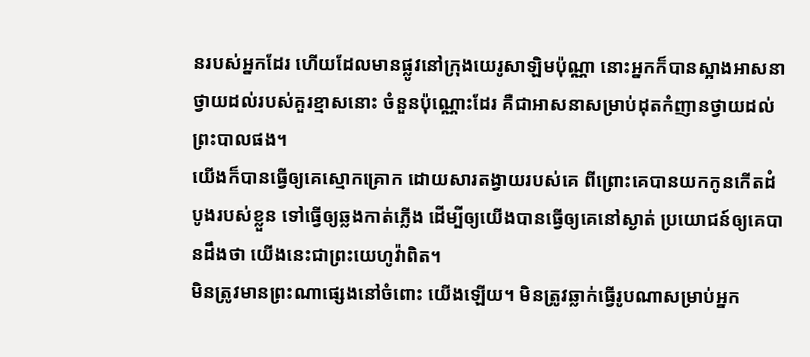នរបស់អ្នកដែរ ហើយដែលមានផ្លូវនៅក្រុងយេរូសាឡិមប៉ុណ្ណា នោះអ្នកក៏បានស្អាងអាសនាថ្វាយដល់របស់គួរខ្មាសនោះ ចំនួនប៉ុណ្ណោះដែរ គឺជាអាសនាសម្រាប់ដុតកំញានថ្វាយដល់ព្រះបាលផង។
យើងក៏បានធ្វើឲ្យគេស្មោកគ្រោក ដោយសារតង្វាយរបស់គេ ពីព្រោះគេបានយកកូនកើតដំបូងរបស់ខ្លួន ទៅធ្វើឲ្យឆ្លងកាត់ភ្លើង ដើម្បីឲ្យយើងបានធ្វើឲ្យគេនៅស្ងាត់ ប្រយោជន៍ឲ្យគេបានដឹងថា យើងនេះជាព្រះយេហូវ៉ាពិត។
មិនត្រូវមានព្រះណាផ្សេងនៅចំពោះ យើងឡើយ។ មិនត្រូវឆ្លាក់ធ្វើរូបណាសម្រាប់អ្នក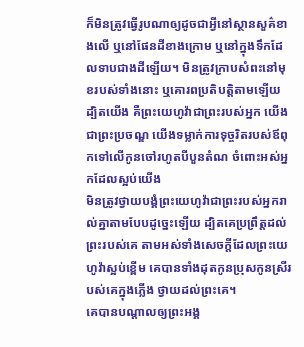ក៏មិនត្រូវធ្វើរូបណាឲ្យដូចជាអ្វីនៅស្ថានសួគ៌ខាងលើ ឬនៅផែនដីខាងក្រោម ឬនៅក្នុងទឹកដែលទាបជាងដីឡើយ។ មិនត្រូវក្រាបសំពះនៅមុខរបស់ទាំងនោះ ឬគោរពប្រតិបត្តិតាមឡើយ ដ្បិតយើង គឺព្រះយេហូវ៉ាជាព្រះរបស់អ្នក យើងជាព្រះប្រចណ្ឌ យើងទម្លាក់ការទុច្ចរិតរបស់ឪពុកទៅលើកូនចៅរហូតបីបួនតំណ ចំពោះអស់អ្នកដែលស្អប់យើង
មិនត្រូវថ្វាយបង្គំព្រះយេហូវ៉ាជាព្រះរបស់អ្នករាល់គ្នាតាមបែបដូច្នេះឡើយ ដ្បិតគេប្រព្រឹត្តដល់ព្រះរបស់គេ តាមអស់ទាំងសេចក្ដីដែលព្រះយេហូវ៉ាស្អប់ខ្ពើម គេបានទាំងដុតកូនប្រុសកូនស្រីរបស់គេក្នុងភ្លើង ថ្វាយដល់ព្រះគេ។
គេបានបណ្ដាលឲ្យព្រះអង្គ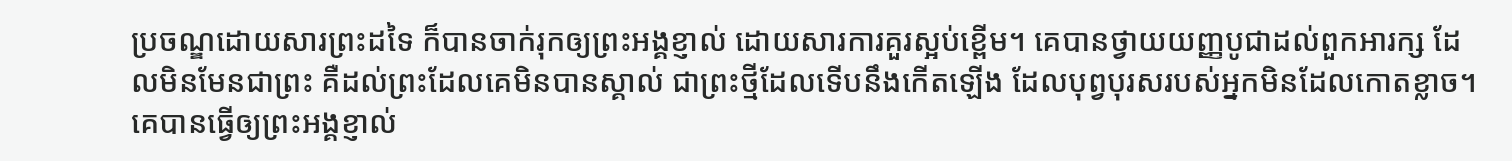ប្រចណ្ឌដោយសារព្រះដទៃ ក៏បានចាក់រុកឲ្យព្រះអង្គខ្ញាល់ ដោយសារការគួរស្អប់ខ្ពើម។ គេបានថ្វាយយញ្ញបូជាដល់ពួកអារក្ស ដែលមិនមែនជាព្រះ គឺដល់ព្រះដែលគេមិនបានស្គាល់ ជាព្រះថ្មីដែលទើបនឹងកើតឡើង ដែលបុព្វបុរសរបស់អ្នកមិនដែលកោតខ្លាច។
គេបានធ្វើឲ្យព្រះអង្គខ្ញាល់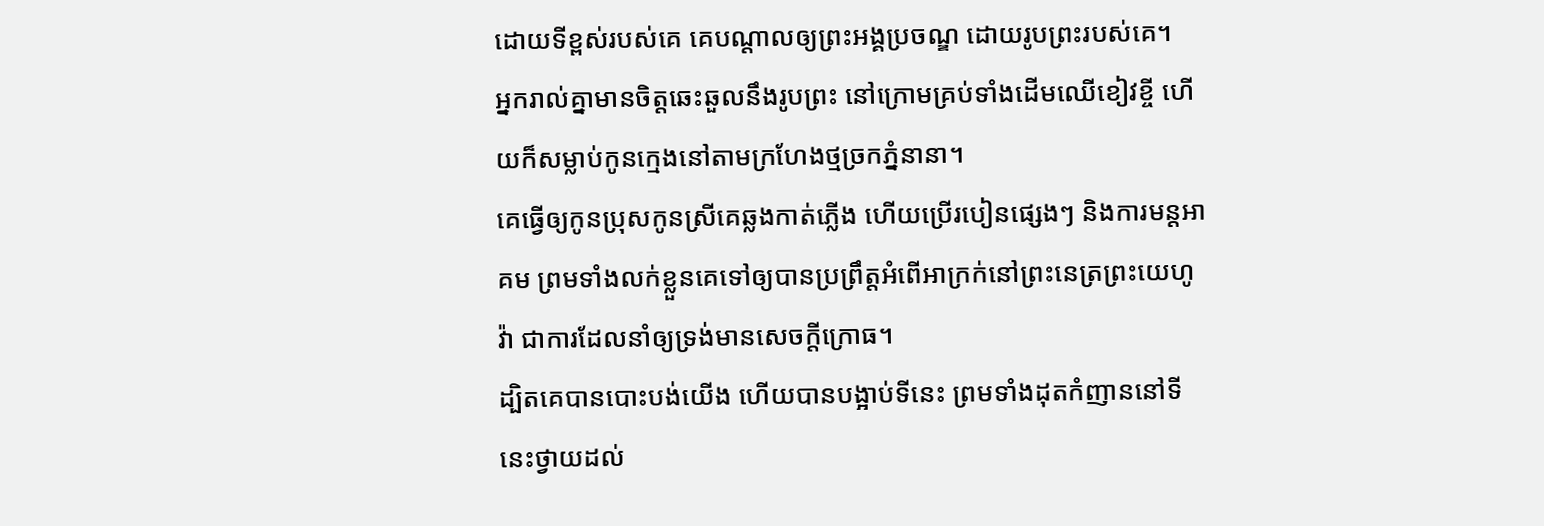ដោយទីខ្ពស់របស់គេ គេបណ្ដាលឲ្យព្រះអង្គប្រចណ្ឌ ដោយរូបព្រះរបស់គេ។
អ្នករាល់គ្នាមានចិត្តឆេះឆួលនឹងរូបព្រះ នៅក្រោមគ្រប់ទាំងដើមឈើខៀវខ្ចី ហើយក៏សម្លាប់កូនក្មេងនៅតាមក្រហែងថ្មច្រកភ្នំនានា។
គេធ្វើឲ្យកូនប្រុសកូនស្រីគេឆ្លងកាត់ភ្លើង ហើយប្រើរបៀនផ្សេងៗ និងការមន្តអាគម ព្រមទាំងលក់ខ្លួនគេទៅឲ្យបានប្រព្រឹត្តអំពើអាក្រក់នៅព្រះនេត្រព្រះយេហូវ៉ា ជាការដែលនាំឲ្យទ្រង់មានសេចក្ដីក្រោធ។
ដ្បិតគេបានបោះបង់យើង ហើយបានបង្អាប់ទីនេះ ព្រមទាំងដុតកំញាននៅទីនេះថ្វាយដល់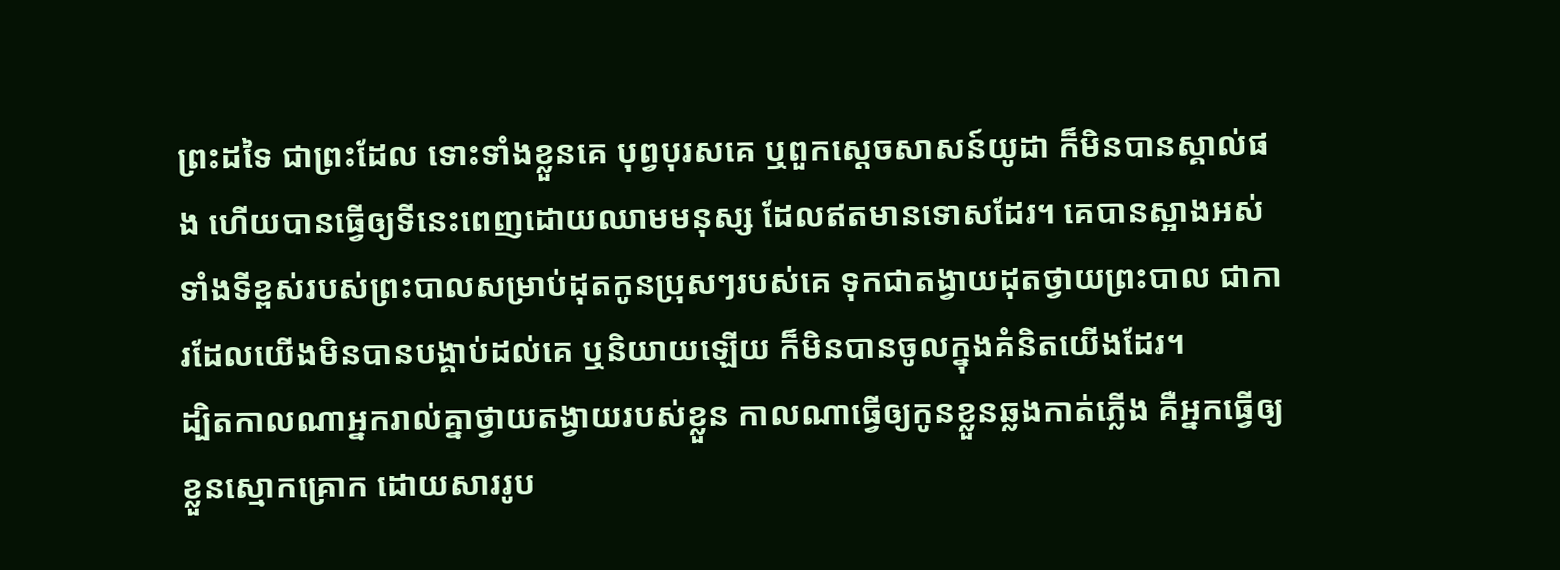ព្រះដទៃ ជាព្រះដែល ទោះទាំងខ្លួនគេ បុព្វបុរសគេ ឬពួកស្តេចសាសន៍យូដា ក៏មិនបានស្គាល់ផង ហើយបានធ្វើឲ្យទីនេះពេញដោយឈាមមនុស្ស ដែលឥតមានទោសដែរ។ គេបានស្អាងអស់ទាំងទីខ្ពស់របស់ព្រះបាលសម្រាប់ដុតកូនប្រុសៗរបស់គេ ទុកជាតង្វាយដុតថ្វាយព្រះបាល ជាការដែលយើងមិនបានបង្គាប់ដល់គេ ឬនិយាយឡើយ ក៏មិនបានចូលក្នុងគំនិតយើងដែរ។
ដ្បិតកាលណាអ្នករាល់គ្នាថ្វាយតង្វាយរបស់ខ្លួន កាលណាធ្វើឲ្យកូនខ្លួនឆ្លងកាត់ភ្លើង គឺអ្នកធ្វើឲ្យខ្លួនស្មោកគ្រោក ដោយសាររូប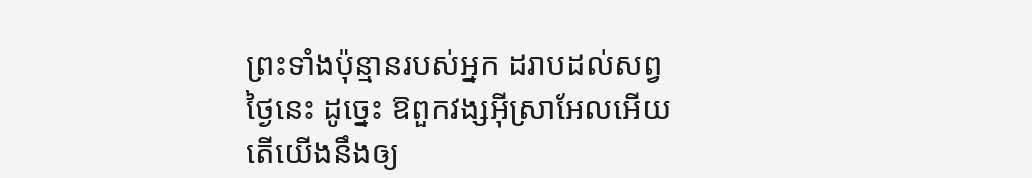ព្រះទាំងប៉ុន្មានរបស់អ្នក ដរាបដល់សព្វថ្ងៃនេះ ដូច្នេះ ឱពួកវង្សអ៊ីស្រាអែលអើយ តើយើងនឹងឲ្យ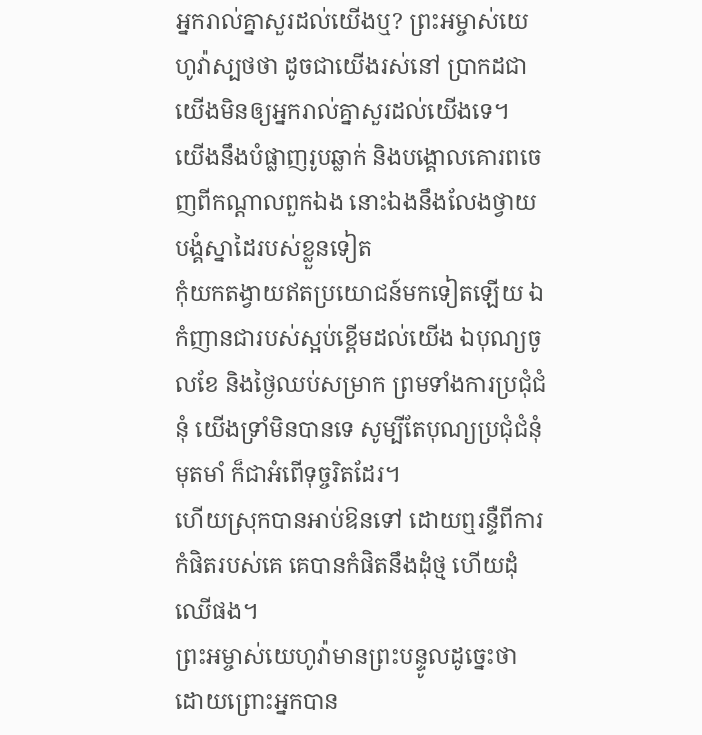អ្នករាល់គ្នាសួរដល់យើងឬ? ព្រះអម្ចាស់យេហូវ៉ាស្បថថា ដូចជាយើងរស់នៅ ប្រាកដជាយើងមិនឲ្យអ្នករាល់គ្នាសួរដល់យើងទេ។
យើងនឹងបំផ្លាញរូបឆ្លាក់ និងបង្គោលគោរពចេញពីកណ្ដាលពួកឯង នោះឯងនឹងលែងថ្វាយបង្គំស្នាដៃរបស់ខ្លួនទៀត
កុំយកតង្វាយឥតប្រយោជន៍មកទៀតឡើយ ឯកំញានជារបស់ស្អប់ខ្ពើមដល់យើង ឯបុណ្យចូលខែ និងថ្ងៃឈប់សម្រាក ព្រមទាំងការប្រជុំជំនុំ យើងទ្រាំមិនបានទេ សូម្បីតែបុណ្យប្រជុំជំនុំមុតមាំ ក៏ជាអំពើទុច្ចរិតដែរ។
ហើយស្រុកបានអាប់ឱនទៅ ដោយឮរន្ទឺពីការកំផិតរបស់គេ គេបានកំផិតនឹងដុំថ្ម ហើយដុំឈើផង។
ព្រះអម្ចាស់យេហូវ៉ាមានព្រះបន្ទូលដូច្នេះថា ដោយព្រោះអ្នកបាន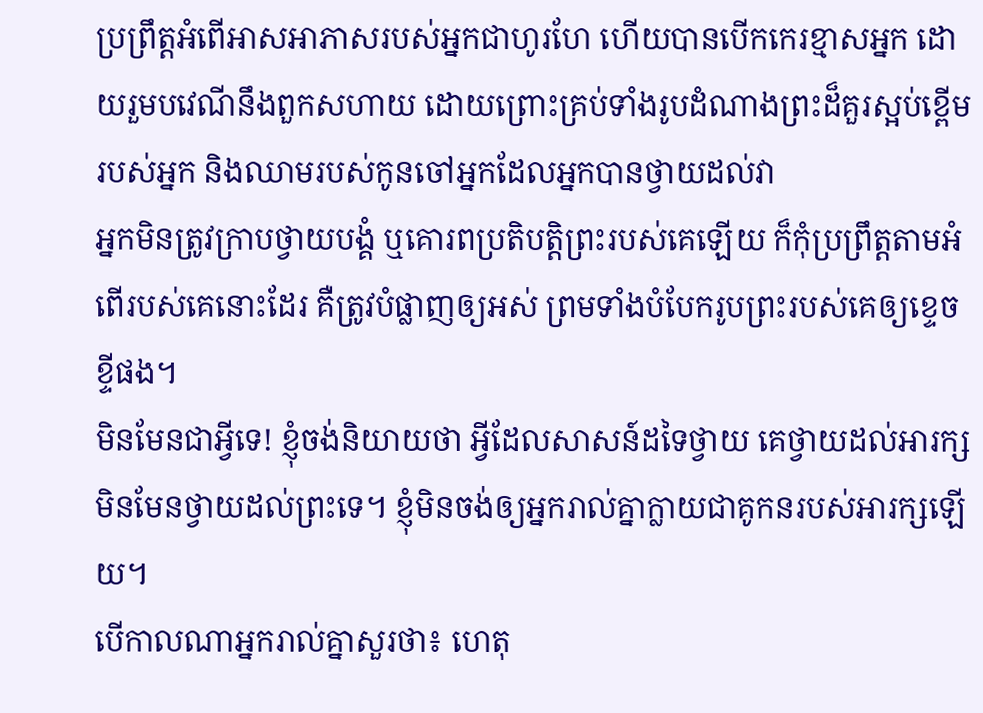ប្រព្រឹត្តអំពើអាសអាភាសរបស់អ្នកជាហូរហែ ហើយបានបើកកេរខ្មាសអ្នក ដោយរួមបវេណីនឹងពួកសហាយ ដោយព្រោះគ្រប់ទាំងរូបដំណាងព្រះដ៏គួរស្អប់ខ្ពើមរបស់អ្នក និងឈាមរបស់កូនចៅអ្នកដែលអ្នកបានថ្វាយដល់វា
អ្នកមិនត្រូវក្រាបថ្វាយបង្គំ ឬគោរពប្រតិបត្តិព្រះរបស់គេឡើយ ក៏កុំប្រព្រឹត្តតាមអំពើរបស់គេនោះដែរ គឺត្រូវបំផ្លាញឲ្យអស់ ព្រមទាំងបំបែករូបព្រះរបស់គេឲ្យខ្ទេចខ្ទីផង។
មិនមែនជាអ្វីទេ! ខ្ញុំចង់និយាយថា អ្វីដែលសាសន៍ដទៃថ្វាយ គេថ្វាយដល់អារក្ស មិនមែនថ្វាយដល់ព្រះទេ។ ខ្ញុំមិនចង់ឲ្យអ្នករាល់គ្នាក្លាយជាគូកនរបស់អារក្សឡើយ។
បើកាលណាអ្នករាល់គ្នាសួរថា៖ ហេតុ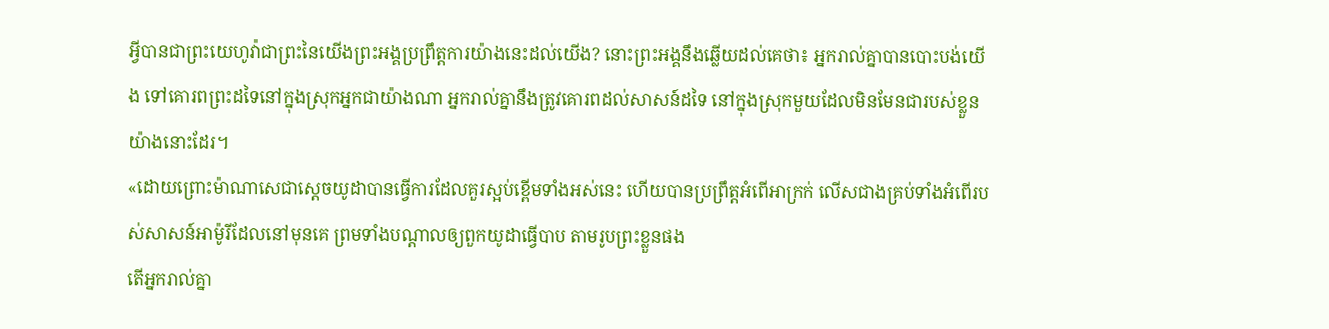អ្វីបានជាព្រះយេហូវ៉ាជាព្រះនៃយើងព្រះអង្គប្រព្រឹត្តការយ៉ាងនេះដល់យើង? នោះព្រះអង្គនឹងឆ្លើយដល់គេថា៖ អ្នករាល់គ្នាបានបោះបង់យើង ទៅគោរពព្រះដទៃនៅក្នុងស្រុកអ្នកជាយ៉ាងណា អ្នករាល់គ្នានឹងត្រូវគោរពដល់សាសន៍ដទៃ នៅក្នុងស្រុកមួយដែលមិនមែនជារបស់ខ្លួនយ៉ាងនោះដែរ។
«ដោយព្រោះម៉ាណាសេជាស្តេចយូដាបានធ្វើការដែលគួរស្អប់ខ្ពើមទាំងអស់នេះ ហើយបានប្រព្រឹត្តអំពើអាក្រក់ លើសជាងគ្រប់ទាំងអំពើរបស់សាសន៍អាម៉ូរីដែលនៅមុនគេ ព្រមទាំងបណ្ដាលឲ្យពួកយូដាធ្វើបាប តាមរូបព្រះខ្លួនផង
តើអ្នករាល់គ្នា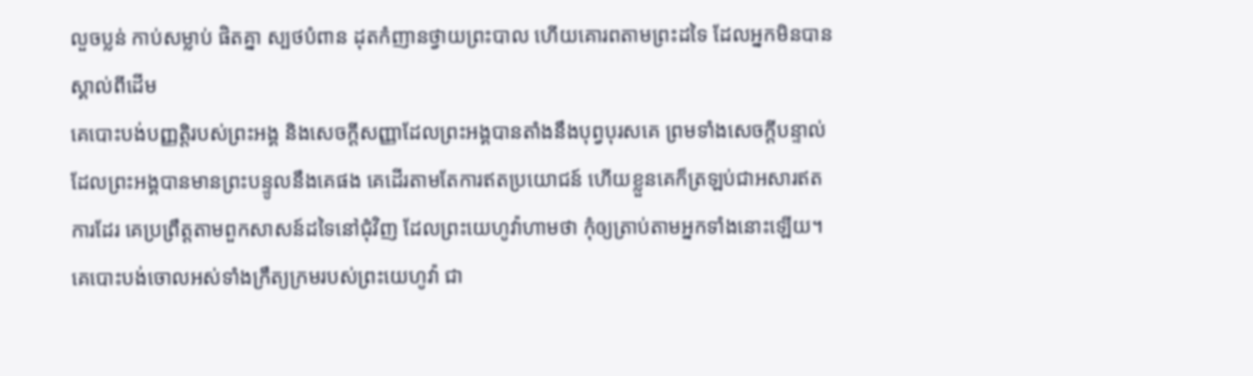លួចប្លន់ កាប់សម្លាប់ ផិតគ្នា ស្បថបំពាន ដុតកំញានថ្វាយព្រះបាល ហើយគោរពតាមព្រះដទៃ ដែលអ្នកមិនបានស្គាល់ពីដើម
គេបោះបង់បញ្ញត្តិរបស់ព្រះអង្គ និងសេចក្ដីសញ្ញាដែលព្រះអង្គបានតាំងនឹងបុព្វបុរសគេ ព្រមទាំងសេចក្ដីបន្ទាល់ ដែលព្រះអង្គបានមានព្រះបន្ទូលនឹងគេផង គេដើរតាមតែការឥតប្រយោជន៍ ហើយខ្លួនគេក៏ត្រឡប់ជាអសារឥតការដែរ គេប្រព្រឹត្តតាមពួកសាសន៍ដទៃនៅជុំវិញ ដែលព្រះយេហូវ៉ាហាមថា កុំឲ្យត្រាប់តាមអ្នកទាំងនោះឡើយ។ គេបោះបង់ចោលអស់ទាំងក្រឹត្យក្រមរបស់ព្រះយេហូវ៉ា ជា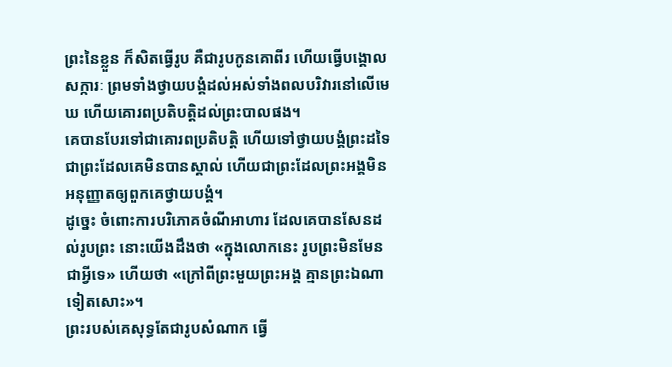ព្រះនៃខ្លួន ក៏សិតធ្វើរូប គឺជារូបកូនគោពីរ ហើយធ្វើបង្គោលសក្ការៈ ព្រមទាំងថ្វាយបង្គំដល់អស់ទាំងពលបរិវារនៅលើមេឃ ហើយគោរពប្រតិបត្តិដល់ព្រះបាលផង។
គេបានបែរទៅជាគោរពប្រតិបត្តិ ហើយទៅថ្វាយបង្គំព្រះដទៃ ជាព្រះដែលគេមិនបានស្គាល់ ហើយជាព្រះដែលព្រះអង្គមិនអនុញ្ញាតឲ្យពួកគេថ្វាយបង្គំ។
ដូច្នេះ ចំពោះការបរិភោគចំណីអាហារ ដែលគេបានសែនដល់រូបព្រះ នោះយើងដឹងថា «ក្នុងលោកនេះ រូបព្រះមិនមែនជាអ្វីទេ» ហើយថា «ក្រៅពីព្រះមួយព្រះអង្គ គ្មានព្រះឯណាទៀតសោះ»។
ព្រះរបស់គេសុទ្ធតែជារូបសំណាក ធ្វើ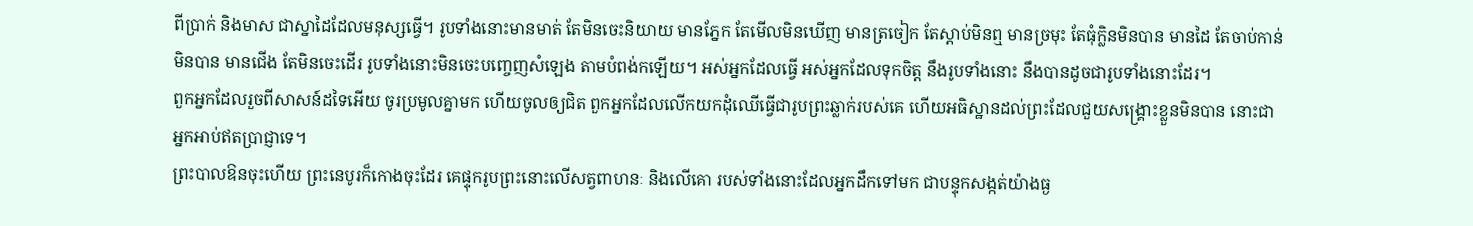ពីប្រាក់ និងមាស ជាស្នាដៃដែលមនុស្សធ្វើ។ រូបទាំងនោះមានមាត់ តែមិនចេះនិយាយ មានភ្នែក តែមើលមិនឃើញ មានត្រចៀក តែស្តាប់មិនឮ មានច្រមុះ តែធុំក្លិនមិនបាន មានដៃ តែចាប់កាន់មិនបាន មានជើង តែមិនចេះដើរ រូបទាំងនោះមិនចេះបញ្ចេញសំឡេង តាមបំពង់កឡើយ។ អស់អ្នកដែលធ្វើ អស់អ្នកដែលទុកចិត្ត នឹងរូបទាំងនោះ នឹងបានដូចជារូបទាំងនោះដែរ។
ពួកអ្នកដែលរួចពីសាសន៍ដទៃអើយ ចូរប្រមូលគ្នាមក ហើយចូលឲ្យជិត ពួកអ្នកដែលលើកយកដុំឈើធ្វើជារូបព្រះឆ្លាក់របស់គេ ហើយអធិស្ឋានដល់ព្រះដែលជួយសង្គ្រោះខ្លួនមិនបាន នោះជាអ្នកអាប់ឥតប្រាជ្ញាទេ។
ព្រះបាលឱនចុះហើយ ព្រះនេបូរក៏កោងចុះដែរ គេផ្ទុករូបព្រះនោះលើសត្វពាហនៈ និងលើគោ របស់ទាំងនោះដែលអ្នកដឹកទៅមក ជាបន្ទុកសង្កត់យ៉ាងធ្ង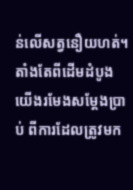ន់លើសត្វនឿយហត់។ តាំងតែពីដើមដំបូង យើងរមែងសម្ដែងប្រាប់ ពីការដែលត្រូវមក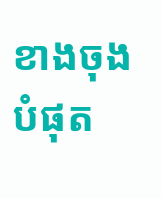ខាងចុងបំផុត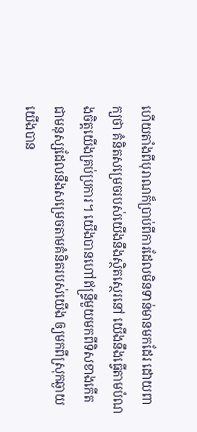ហើយតាំងពីបុរាណក៏ប្រាប់ពីការដែលមិនទាន់មានមកដែរ ដោយពាក្យថា គំនិតសម្រេចរបស់យើងនឹងស្ថិតស្ថេរនៅ យើងនឹងធ្វើតាមបំណងចិត្តយើងគ្រប់ប្រការ។ យើងបានហៅឥន្ទ្រីមួយមកពីទិសខាងកើត ជាមនុស្សដែលនឹងសម្រេចតាមគំនិតរបស់យើង ឲ្យមកពីស្រុកឆ្ងាយ យើងបាន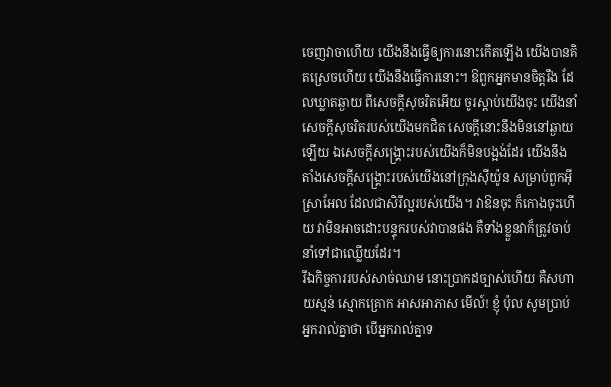ចេញវាចាហើយ យើងនឹងធ្វើឲ្យការនោះកើតឡើង យើងបានគិតស្រេចហើយ យើងនឹងធ្វើការនោះ។ ឱពួកអ្នកមានចិត្តរឹង ដែលឃ្លាតឆ្ងាយ ពីសេចក្ដីសុចរិតអើយ ចូរស្តាប់យើងចុះ យើងនាំសេចក្ដីសុចរិតរបស់យើងមកជិត សេចក្ដីនោះនឹងមិននៅឆ្ងាយឡើយ ឯសេចក្ដីសង្គ្រោះរបស់យើងក៏មិនបង្អង់ដែរ យើងនឹងតាំងសេចក្ដីសង្គ្រោះរបស់យើងនៅក្រុងស៊ីយ៉ូន សម្រាប់ពួកអ៊ីស្រាអែល ដែលជាសិរីល្អរបស់យើង។ វាឱនចុះ ក៏កោងចុះហើយ វាមិនអាចដោះបន្ទុករបស់វាបានផង គឺទាំងខ្លួនវាក៏ត្រូវចាប់នាំទៅជាឈ្លើយដែរ។
រីឯកិច្ចការរបស់សាច់ឈាម នោះប្រាកដច្បាស់ហើយ គឺសហាយស្មន់ ស្មោកគ្រោក អាសអាភាស មើល៍! ខ្ញុំ ប៉ុល សូមប្រាប់អ្នករាល់គ្នាថា បើអ្នករាល់គ្នាទ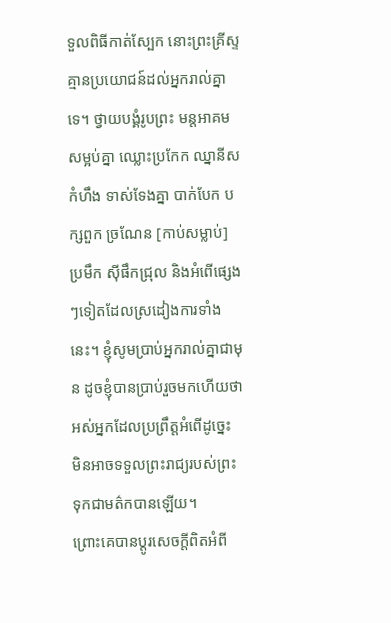ទួលពិធីកាត់ស្បែក នោះព្រះគ្រីស្ទគ្មានប្រយោជន៍ដល់អ្នករាល់គ្នាទេ។ ថ្វាយបង្គំរូបព្រះ មន្តអាគម សម្អប់គ្នា ឈ្លោះប្រកែក ឈ្នានីស កំហឹង ទាស់ទែងគ្នា បាក់បែក បក្សពួក ច្រណែន [កាប់សម្លាប់] ប្រមឹក ស៊ីផឹកជ្រុល និងអំពើផ្សេងៗទៀតដែលស្រដៀងការទាំងនេះ។ ខ្ញុំសូមប្រាប់អ្នករាល់គ្នាជាមុន ដូចខ្ញុំបានប្រាប់រួចមកហើយថា អស់អ្នកដែលប្រព្រឹត្តអំពើដូច្នេះ មិនអាចទទួលព្រះរាជ្យរបស់ព្រះទុកជាមត៌កបានឡើយ។
ព្រោះគេបានប្ដូរសេចក្តីពិតអំពី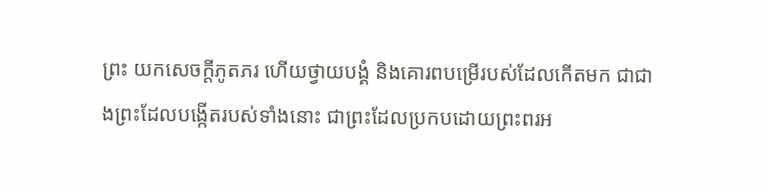ព្រះ យកសេចក្តីភូតភរ ហើយថ្វាយបង្គំ និងគោរពបម្រើរបស់ដែលកើតមក ជាជាងព្រះដែលបង្កើតរបស់ទាំងនោះ ជាព្រះដែលប្រកបដោយព្រះពរអ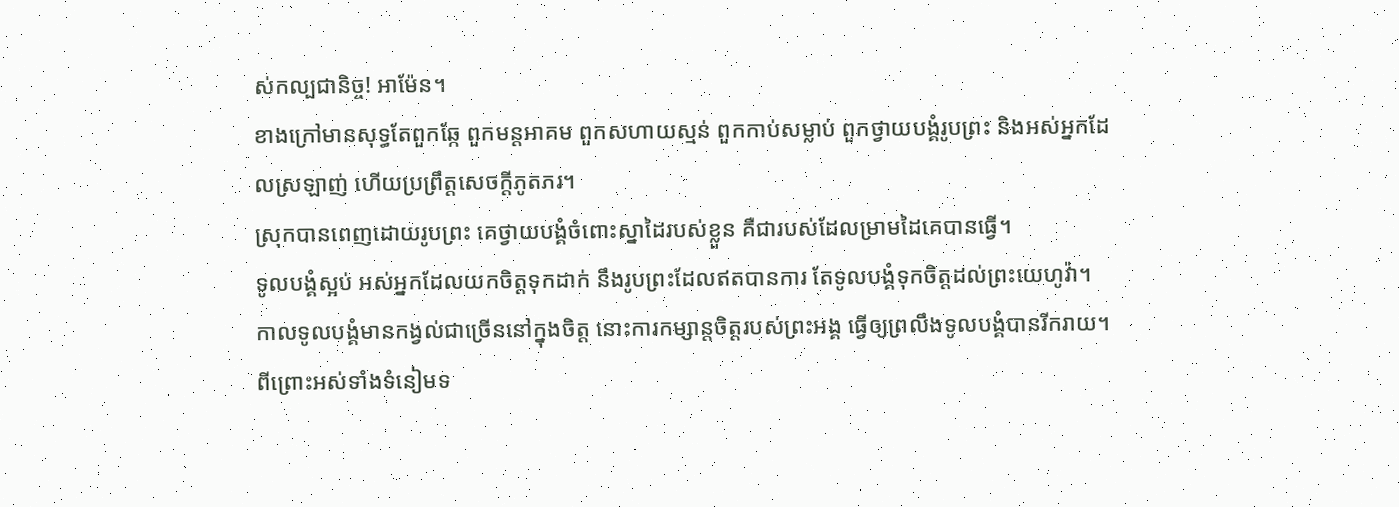ស់កល្បជានិច្ច! អាម៉ែន។
ខាងក្រៅមានសុទ្ធតែពួកឆ្កែ ពួកមន្តអាគម ពួកសហាយស្មន់ ពួកកាប់សម្លាប់ ពួកថ្វាយបង្គំរូបព្រះ និងអស់អ្នកដែលស្រឡាញ់ ហើយប្រព្រឹត្តសេចក្ដីភូតភរ។
ស្រុកបានពេញដោយរូបព្រះ គេថ្វាយបង្គំចំពោះស្នាដៃរបស់ខ្លួន គឺជារបស់ដែលម្រាមដៃគេបានធ្វើ។
ទូលបង្គំស្អប់ អស់អ្នកដែលយកចិត្តទុកដាក់ នឹងរូបព្រះដែលឥតបានការ តែទូលបង្គំទុកចិត្តដល់ព្រះយេហូវ៉ា។
កាលទូលបង្គំមានកង្វល់ជាច្រើននៅក្នុងចិត្ត នោះការកម្សាន្តចិត្តរបស់ព្រះអង្គ ធ្វើឲ្យព្រលឹងទូលបង្គំបានរីករាយ។
ពីព្រោះអស់ទាំងទំនៀមទ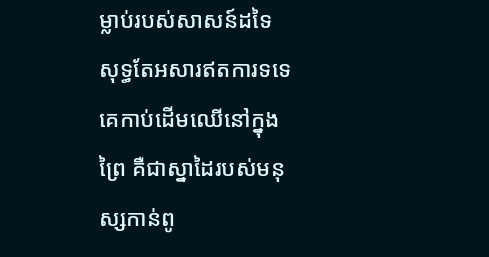ម្លាប់របស់សាសន៍ដទៃ សុទ្ធតែអសារឥតការទទេ គេកាប់ដើមឈើនៅក្នុងព្រៃ គឺជាស្នាដៃរបស់មនុស្សកាន់ពូ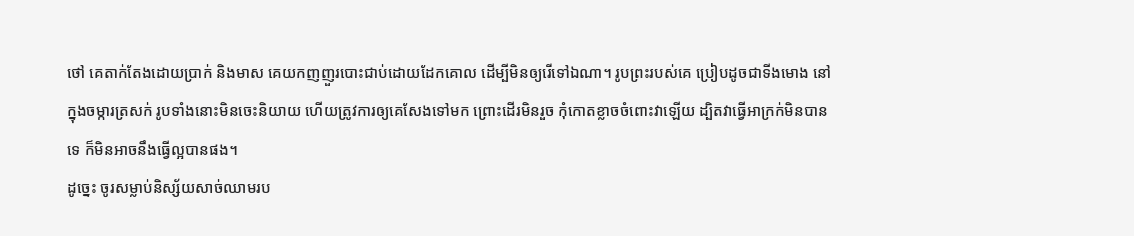ថៅ គេតាក់តែងដោយប្រាក់ និងមាស គេយកញញួរបោះជាប់ដោយដែកគោល ដើម្បីមិនឲ្យរើទៅឯណា។ រូបព្រះរបស់គេ ប្រៀបដូចជាទីងមោង នៅក្នុងចម្ការត្រសក់ រូបទាំងនោះមិនចេះនិយាយ ហើយត្រូវការឲ្យគេសែងទៅមក ព្រោះដើរមិនរួច កុំកោតខ្លាចចំពោះវាឡើយ ដ្បិតវាធ្វើអាក្រក់មិនបានទេ ក៏មិនអាចនឹងធ្វើល្អបានផង។
ដូច្នេះ ចូរសម្លាប់និស្ស័យសាច់ឈាមរប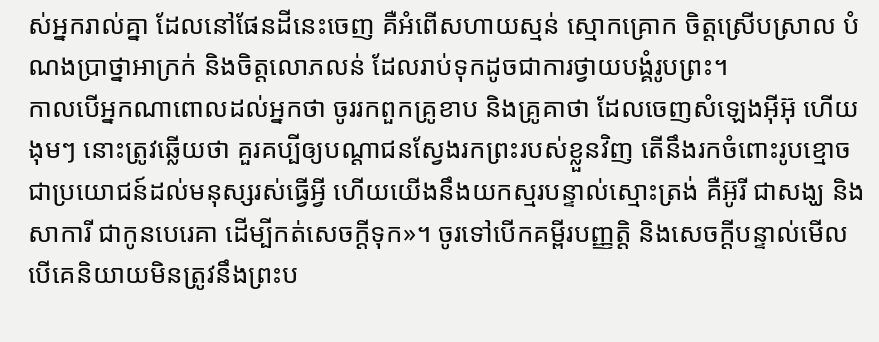ស់អ្នករាល់គ្នា ដែលនៅផែនដីនេះចេញ គឺអំពើសហាយស្មន់ ស្មោកគ្រោក ចិត្តស្រើបស្រាល បំណងប្រាថ្នាអាក្រក់ និងចិត្តលោភលន់ ដែលរាប់ទុកដូចជាការថ្វាយបង្គំរូបព្រះ។
កាលបើអ្នកណាពោលដល់អ្នកថា ចូររកពួកគ្រូខាប និងគ្រូគាថា ដែលចេញសំឡេងអ៊ីអ៊ុ ហើយងុមៗ នោះត្រូវឆ្លើយថា គួរគប្បីឲ្យបណ្ដាជនស្វែងរកព្រះរបស់ខ្លួនវិញ តើនឹងរកចំពោះរូបខ្មោចជាប្រយោជន៍ដល់មនុស្សរស់ធ្វើអ្វី ហើយយើងនឹងយកស្មរបន្ទាល់ស្មោះត្រង់ គឺអ៊ូរី ជាសង្ឃ និងសាការី ជាកូនបេរេគា ដើម្បីកត់សេចក្ដីទុក»។ ចូរទៅបើកគម្ពីរបញ្ញត្តិ និងសេចក្ដីបន្ទាល់មើល បើគេនិយាយមិនត្រូវនឹងព្រះប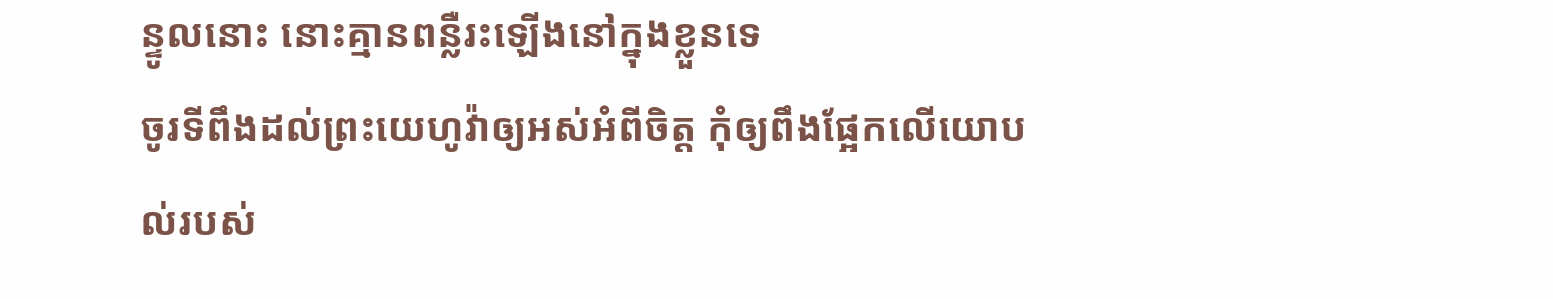ន្ទូលនោះ នោះគ្មានពន្លឺរះឡើងនៅក្នុងខ្លួនទេ
ចូរទីពឹងដល់ព្រះយេហូវ៉ាឲ្យអស់អំពីចិត្ត កុំឲ្យពឹងផ្អែកលើយោបល់របស់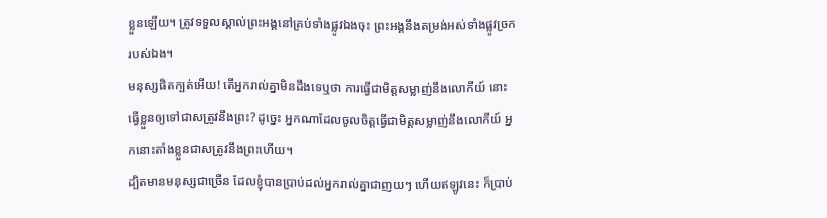ខ្លួនឡើយ។ ត្រូវទទួលស្គាល់ព្រះអង្គនៅគ្រប់ទាំងផ្លូវឯងចុះ ព្រះអង្គនឹងតម្រង់អស់ទាំងផ្លូវច្រករបស់ឯង។
មនុស្សផិតក្បត់អើយ! តើអ្នករាល់គ្នាមិនដឹងទេឬថា ការធ្វើជាមិត្តសម្លាញ់នឹងលោកីយ៍ នោះធ្វើខ្លួនឲ្យទៅជាសត្រូវនឹងព្រះ? ដូច្នេះ អ្នកណាដែលចូលចិត្តធ្វើជាមិត្តសម្លាញ់នឹងលោកីយ៍ អ្នកនោះតាំងខ្លួនជាសត្រូវនឹងព្រះហើយ។
ដ្បិតមានមនុស្សជាច្រើន ដែលខ្ញុំបានប្រាប់ដល់អ្នករាល់គ្នាជាញយៗ ហើយឥឡូវនេះ ក៏ប្រាប់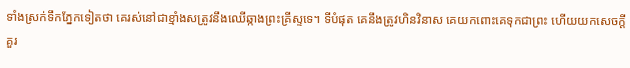ទាំងស្រក់ទឹកភ្នែកទៀតថា គេរស់នៅជាខ្មាំងសត្រូវនឹងឈើឆ្កាងព្រះគ្រីស្ទទេ។ ទីបំផុត គេនឹងត្រូវហិនវិនាស គេយកពោះគេទុកជាព្រះ ហើយយកសេចក្ដីគួរ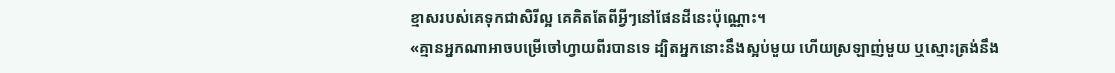ខ្មាសរបស់គេទុកជាសិរីល្អ គេគិតតែពីអ្វីៗនៅផែនដីនេះប៉ុណ្ណោះ។
«គ្មានអ្នកណាអាចបម្រើចៅហ្វាយពីរបានទេ ដ្បិតអ្នកនោះនឹងស្អប់មួយ ហើយស្រឡាញ់មួយ ឬស្មោះត្រង់នឹង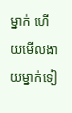ម្នាក់ ហើយមើលងាយម្នាក់ទៀ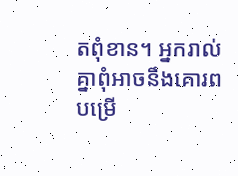តពុំខាន។ អ្នករាល់គ្នាពុំអាចនឹងគោរពបម្រើ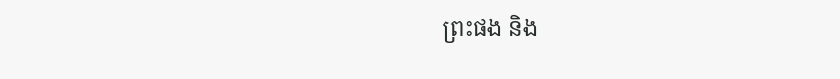ព្រះផង និង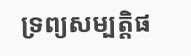ទ្រព្យសម្បត្តិផ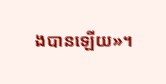ងបានឡើយ»។